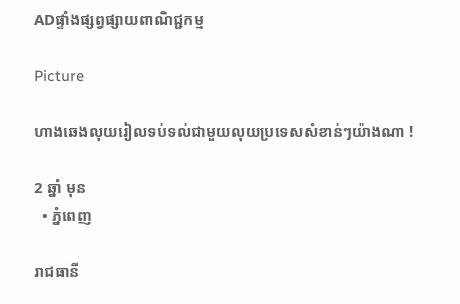ADផ្ទាំងផ្សព្វផ្សាយពាណិជ្ជកម្ម

Picture

ហាងឆេងលុយរៀលទប់ទល់ជាមួយលុយប្រទេសសំខាន់ៗយ៉ាងណា !

2 ឆ្នាំ មុន
  • ភ្នំពេញ

រាជធានី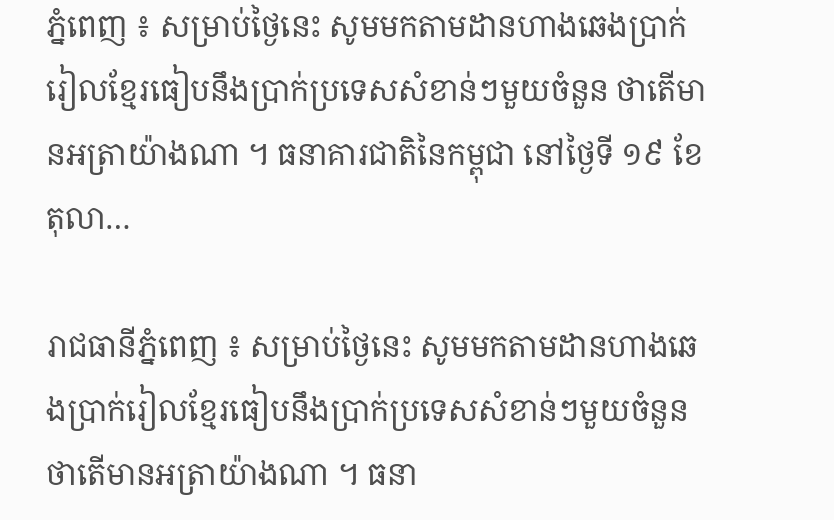ភ្នំពេញ ៖ សម្រាប់ថ្ងៃនេះ សូមមកតាមដានហាងឆេងប្រាក់រៀលខ្មែរធៀបនឹងប្រាក់ប្រទេសសំខាន់ៗមួយចំនួន ថាតើមានអត្រាយ៉ាងណា ។ ធនាគារជាតិនៃកម្ពុជា នៅថ្ងៃទី ១៩ ខែតុលា…

រាជធានីភ្នំពេញ ៖ សម្រាប់ថ្ងៃនេះ សូមមកតាមដានហាងឆេងប្រាក់រៀលខ្មែរធៀបនឹងប្រាក់ប្រទេសសំខាន់ៗមួយចំនួន ថាតើមានអត្រាយ៉ាងណា ។ ធនា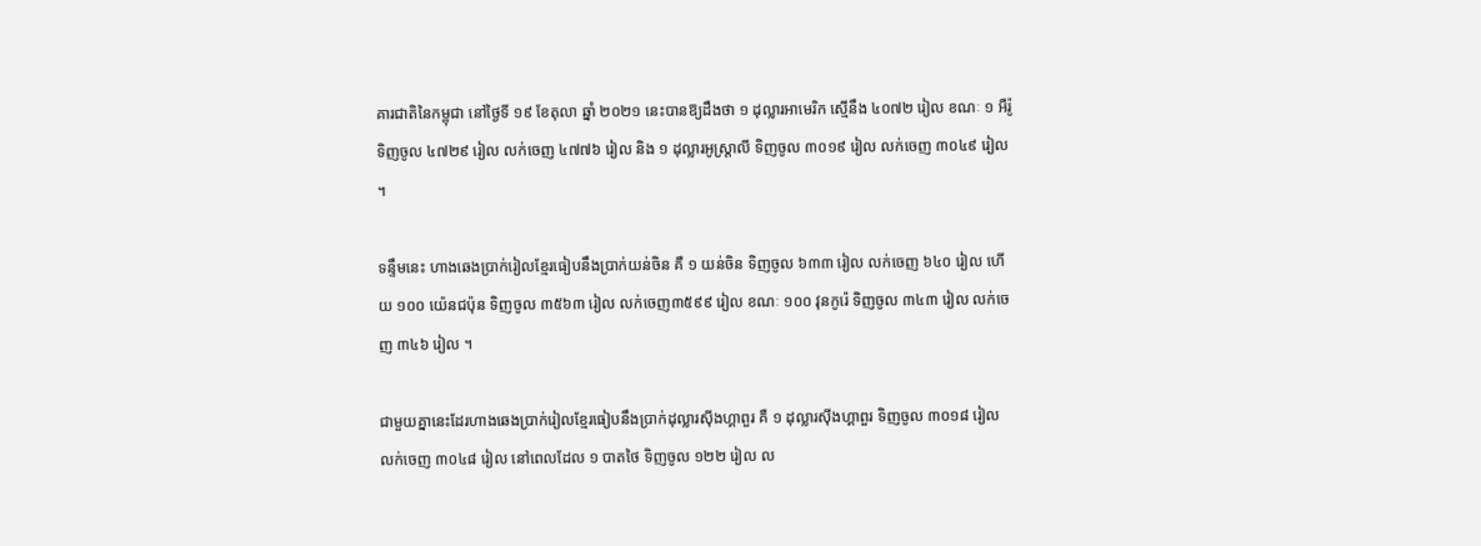គារជាតិនៃកម្ពុជា នៅថ្ងៃទី ១៩ ខែតុលា ឆ្នាំ ២០២១ នេះបានឱ្យដឹងថា ១ ដុល្លារអាមេរិក ស្មើនឹង ៤០៧២ រៀល ខណៈ ១ អឺរ៉ូ ទិញចូល ៤៧២៩ រៀល លក់ចេញ ៤៧៧៦ រៀល និង ១ ដុល្លារអូស្ត្រាលី ទិញចូល ៣០១៩ រៀល លក់ចេញ ៣០៤៩ រៀល ។

ទន្ទឹមនេះ ហាងឆេងប្រាក់រៀលខ្មែរធៀបនឹងប្រាក់យន់ចិន គឺ ១ យន់ចិន ទិញចូល ៦៣៣ រៀល លក់ចេញ ៦៤០ រៀល ហើយ ១០០ យ៉េនជប៉ុន ទិញចូល ៣៥៦៣ រៀល លក់ចេញ៣៥៩៩ រៀល ខណៈ ១០០ វុនកូរ៉េ ទិញចូល ៣៤៣ រៀល លក់ចេញ ៣៤៦ រៀល ។

ជាមួយគ្នានេះដែរហាងឆេងប្រាក់រៀលខ្មែរធៀបនឹងប្រាក់ដុល្លារស៊ីងហ្គាពួរ គឺ ១ ដុល្លារស៊ីងហ្គាពួរ ទិញចូល ៣០១៨ រៀល លក់ចេញ ៣០៤៨ រៀល នៅពេលដែល ១ បាតថៃ ទិញចូល ១២២ រៀល ល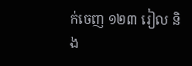ក់ចេញ ១២៣ រៀល និង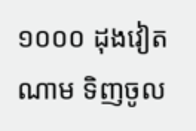១០០០ ដុងវៀតណាម ទិញចូល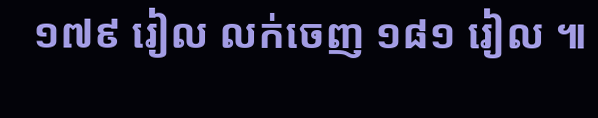១៧៩ រៀល លក់ចេញ ១៨១ រៀល ៕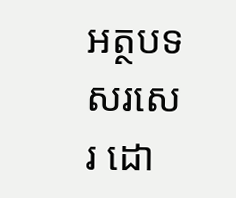អត្ថបទសរសេរ ដោ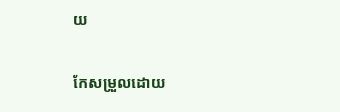យ

កែសម្រួលដោយ